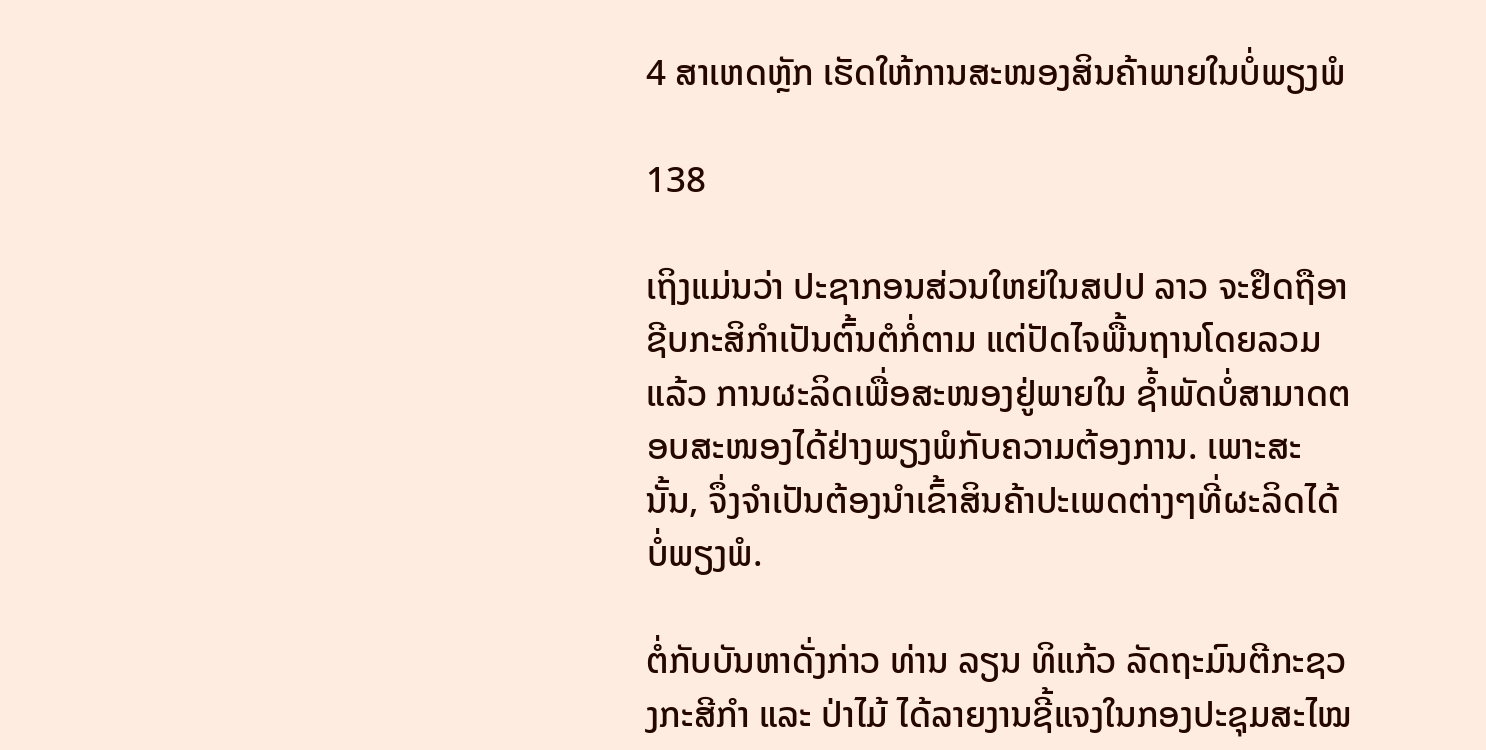4 ສາເຫດຫຼັກ ເຮັດໃຫ້ການສະໜອງສິນຄ້າພາຍໃນບໍ່ພຽງພໍ

138

ເຖິງແມ່ນວ່າ ປະຊາກອນສ່ວນໃຫຍ່ໃນສປປ ລາວ ຈະຢຶດຖືອາຊີບກະສິກຳເປັນຕົ້ນຕໍກໍ່ຕາມ ແຕ່ປັດໄຈພື້ນຖານໂດຍລວມແລ້ວ ການຜະລິດເພື່ອສະໜອງຢູ່ພາຍໃນ ຊໍ້າພັດບໍ່ສາມາດຕອບສະໜອງໄດ້ຢ່າງພຽງພໍກັບຄວາມຕ້ອງການ. ເພາະສະນັ້ນ, ຈຶ່ງຈຳເປັນຕ້ອງນຳເຂົ້າສິນຄ້າປະເພດຕ່າງໆທີ່ຜະລິດໄດ້ບໍ່ພຽງພໍ.

ຕໍ່ກັບບັນຫາດັ່ງກ່າວ ທ່ານ ລຽນ ທິແກ້ວ ລັດຖະມົນຕີກະຊວງກະສີກຳ ແລະ ປ່າໄມ້ ໄດ້ລາຍງານຊີ້ແຈງໃນກອງປະຊຸມສະໄໝ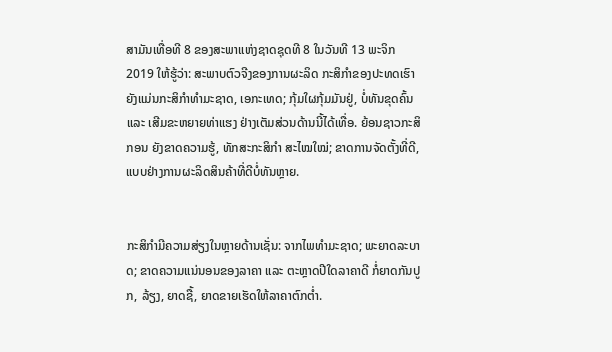ສາມັນເທື່ອທີ 8 ຂອງສະພາແຫ່ງຊາດຊຸດທີ 8 ໃນວັນທີ 13 ພະຈິກ 2019 ໃຫ້ຮູ້ວ່າ: ສະພາບຕົວຈີງຂອງການຜະລິດ ກະສິກໍາຂອງປະທດເຮົາ ຍັງແມ່ນກະສິກໍາທໍາມະຊາດ, ເອກະເທດ; ກຸ້ມໃຜກຸ້ມມັນຢູ່, ບໍ່ທັນຂຸດຄົ້ນ ແລະ ເສີມຂະຫຍາຍທ່າແຮງ ຢ່າງເຕັມສ່ວນດ້ານນີ້ໄດ້ເທື່ອ. ຍ້ອນຊາວກະສິກອນ ຍັງຂາດຄວາມຮູ້, ທັກສະກະສິກໍາ ສະໄໝໃໝ່; ຂາດການຈັດຕັ້ງທີ່ດີ, ແບບຢ່າງການຜະລິດສິນຄ້າທີ່ດີບໍ່ທັນຫຼາຍ.


ກະສິກໍາມີຄວາມສ່ຽງໃນຫຼາຍດ້ານເຊັ່ນ: ຈາກໄພທໍາມະຊາດ; ພະຍາດລະບາດ; ຂາດຄວາມແນ່ນອນຂອງລາຄາ ແລະ ຕະຫຼາດປີໃດລາຄາດີ ກໍ່ຍາດກັນປູກ, ລ້ຽງ, ຍາດຊື້, ຍາດຂາຍເຮັດໃຫ້ລາຄາຕົກຕ່ຳ.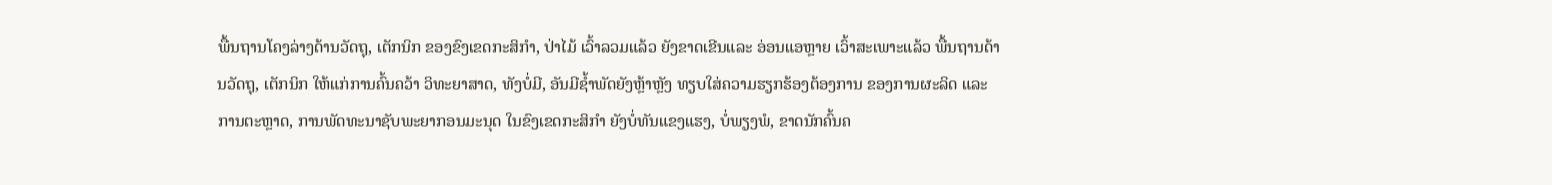ພື້ນຖານໂຄງລ່າງດ້ານວັດຖຸ, ເຕັກນິກ ຂອງຂົງເຂດກະສິກໍາ, ປ່າໄມ້ ເວົ້າລວມແລ້ວ ຍັງຂາດເຂີນແລະ ອ່ອນແອຫຼາຍ ເວົ້າສະເພາະແລ້ວ ພື້ນຖານດ້ານວັດຖຸ, ເຕັກນິກ ໃຫ້ແກ່ການຄົ້ນຄວ້າ ວິທະຍາສາດ, ທັງບໍ່ມີ, ອັນມີຊໍ້າພັດຍັງຫຼ້າຫຼັງ ທຽບໃສ່ຄວາມຮຽກຮ້ອງຕ້ອງການ ຂອງການຜະລິດ ແລະ ການຕະຫຼາດ, ການພັດທະນາຊັບພະຍາກອນມະນຸດ ໃນຂົງເຂດກະສິກໍາ ຍັງບໍ່ທັນແຂງແຮງ, ບໍ່ພຽງພໍ, ຂາດນັກຄົ້ນຄ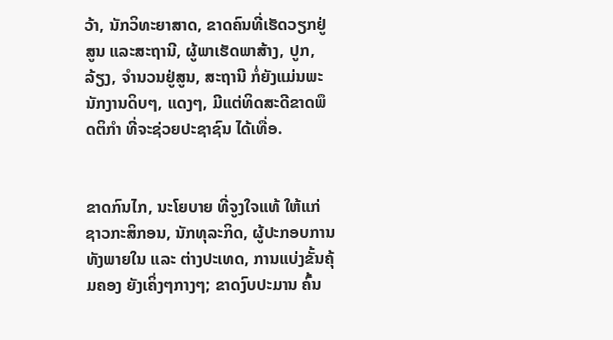ວ້າ, ນັກວິທະຍາສາດ, ຂາດຄົນທີ່ເຮັດວຽກຢູ່ສູນ ແລະສະຖານີ, ຜູ້ພາເຮັດພາສ້າງ, ປູກ, ລ້ຽງ, ຈໍານວນຢູ່ສູນ, ສະຖານີ ກໍ່ຍັງແມ່ນພະນັກງານດິບໆ, ແດງໆ, ມີແຕ່ທິດສະດີຂາດພຶດຕິກໍາ ທີ່ຈະຊ່ວຍປະຊາຊົນ ໄດ້ເທື່ອ.


ຂາດກົນໄກ, ນະໂຍບາຍ ທີ່ຈູງໃຈແທ້ ໃຫ້ແກ່ຊາວກະສິກອນ, ນັກທຸລະກິດ, ຜູ້ປະກອບການ ທັງພາຍໃນ ແລະ ຕ່າງປະເທດ, ການແບ່ງຂັ້ນຄຸ້ມຄອງ ຍັງເຄິ່ງໆກາງໆ; ຂາດງົບປະມານ ຄົ້ນ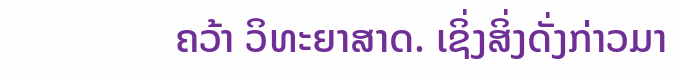ຄວ້າ ວິທະຍາສາດ. ເຊິ່ງສິ່ງດັ່ງກ່າວມາ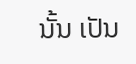ນັ້ນ ເປັນ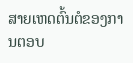ສາຍເຫດຕົ້ນຕໍຂອງການຕອບ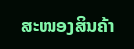ສະໜອງສິນຄ້າ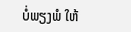ບໍ່ພຽງພໍ ໃຫ້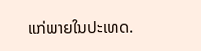ແກ່ພາຍໃນປະເທດ.